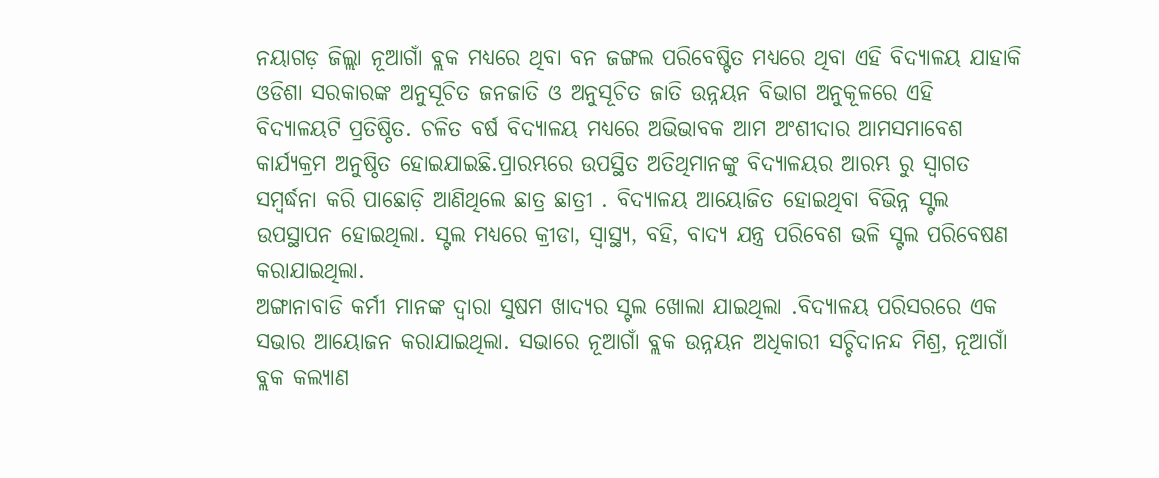ନୟାଗଡ଼ ଜିଲ୍ଲା ନୂଆଗାଁ ବ୍ଲକ ମଧ୍ୟରେ ଥିବା ବନ ଜଙ୍ଗଲ ପରିବେଷ୍ଟିତ ମଧ୍ୟରେ ଥିବା ଏହି ବିଦ୍ୟାଳୟ ଯାହାକି ଓଡିଶା ସରକାରଙ୍କ ଅନୁସୂଚିତ ଜନଜାତି ଓ ଅନୁସୂଚିତ ଜାତି ଉନ୍ନୟନ ବିଭାଗ ଅନୁକୂଳରେ ଏହି ବିଦ୍ୟାଳୟଟି ପ୍ରତିଷ୍ଠିତ. ଚଳିତ ବର୍ଷ ବିଦ୍ୟାଳୟ ମଧ୍ୟରେ ଅଭିଭାବକ ଆମ ଅଂଶୀଦାର ଆମସମାବେଶ କାର୍ଯ୍ୟକ୍ରମ ଅନୁଷ୍ଠିତ ହୋଇଯାଇଛି.ପ୍ରାରମ୍ଭରେ ଉପସ୍ଥିତ ଅତିଥିମାନଙ୍କୁ ବିଦ୍ୟାଳୟର ଆରମ୍ଭ ରୁ ସ୍ୱାଗତ ସମ୍ବର୍ଦ୍ଧନା କରି ପାଛୋଡ଼ି ଆଣିଥିଲେ ଛାତ୍ର ଛାତ୍ରୀ . ବିଦ୍ୟାଳୟ ଆୟୋଜିତ ହୋଇଥିବା ବିଭିନ୍ନ ସ୍ଟଲ ଉପସ୍ଥାପନ ହୋଇଥିଲା. ସ୍ଟଲ ମଧ୍ୟରେ କ୍ରୀଡା, ସ୍ୱାସ୍ଥ୍ୟ, ବହି, ବାଦ୍ୟ ଯନ୍ତ୍ର ପରିବେଶ ଭଳି ସ୍ଟଲ ପରିବେଷଣ କରାଯାଇଥିଲା.
ଅଙ୍ଗାନାବାଡି କର୍ମୀ ମାନଙ୍କ ଦ୍ୱାରା ସୁଷମ ଖାଦ୍ୟର ସ୍ଟଲ ଖୋଲା ଯାଇଥିଲା .ବିଦ୍ୟାଳୟ ପରିସରରେ ଏକ ସଭାର ଆୟୋଜନ କରାଯାଇଥିଲା. ସଭାରେ ନୂଆଗାଁ ବ୍ଲକ ଉନ୍ନୟନ ଅଧିକାରୀ ସଚ୍ଚିଦାନନ୍ଦ ମିଶ୍ର, ନୂଆଗାଁ ବ୍ଲକ କଲ୍ୟାଣ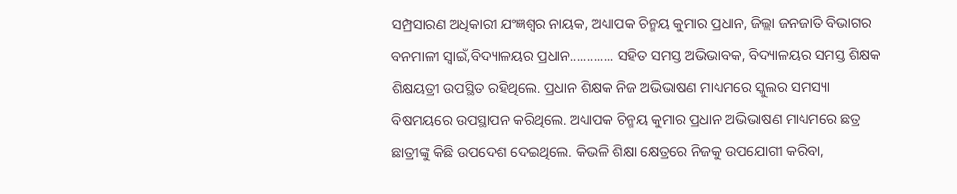ସମ୍ପ୍ରସାରଣ ଅଧିକାରୀ ଯଂଜ୍ଞଶ୍ୱର ନାୟକ, ଅଧ୍ୟାପକ ଚିନ୍ମୟ କୁମାର ପ୍ରଧାନ, ଜିଲ୍ଲା ଜନଜାତି ବିଭାଗର ବନମାଳୀ ସ୍ୱାଇଁ,ବିଦ୍ୟାଳୟର ପ୍ରଧାନ............. ସହିତ ସମସ୍ତ ଅଭିଭାବକ, ବିଦ୍ୟାଳୟର ସମସ୍ତ ଶିକ୍ଷକ ଶିକ୍ଷୟତ୍ରୀ ଉପସ୍ଥିତ ରହିଥିଲେ. ପ୍ରଧାନ ଶିକ୍ଷକ ନିଜ ଅଭିଭାଷଣ ମାଧ୍ୟମରେ ସ୍କୁଲର ସମସ୍ୟା ବିଷମୟରେ ଉପସ୍ଥାପନ କରିଥିଲେ. ଅଧ୍ୟାପକ ଚିନ୍ମୟ କୁମାର ପ୍ରଧାନ ଅଭିଭାଷଣ ମାଧ୍ୟମରେ ଛତ୍ର ଛାତ୍ରୀଙ୍କୁ କିଛି ଉପଦେଶ ଦେଇଥିଲେ. କିଭଳି ଶିକ୍ଷା କ୍ଷେତ୍ରରେ ନିଜକୁ ଉପଯୋଗୀ କରିବା,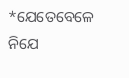*ଯେତେବେଳେ ନିଯେ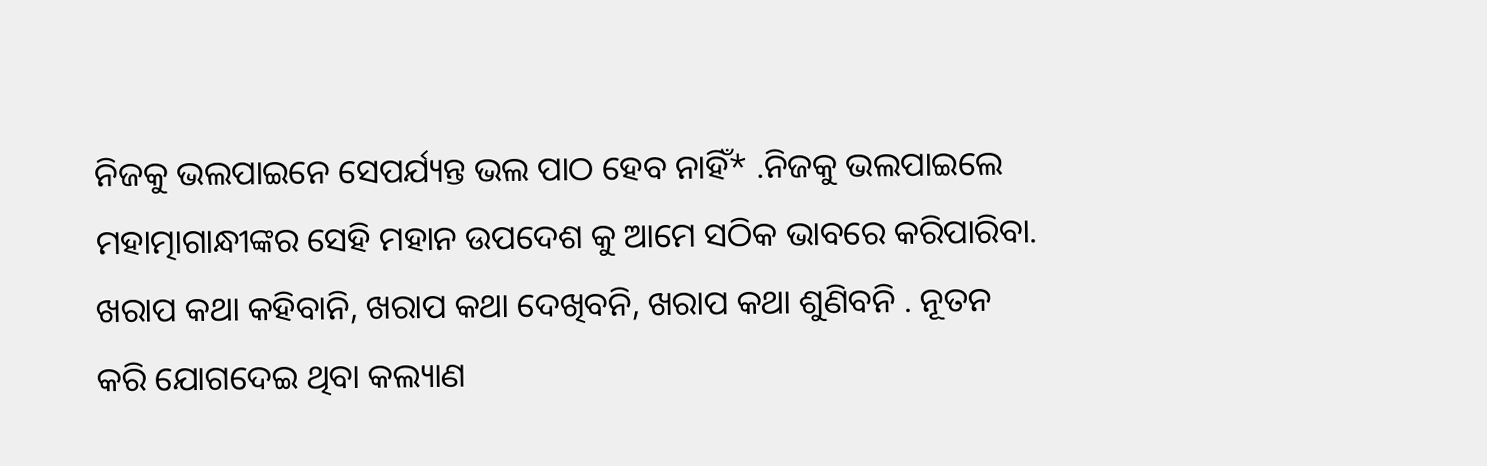ନିଜକୁ ଭଲପାଇନେ ସେପର୍ଯ୍ୟନ୍ତ ଭଲ ପାଠ ହେବ ନାହିଁ* .ନିଜକୁ ଭଲପାଇଲେ ମହାତ୍ମାଗାନ୍ଧୀଙ୍କର ସେହି ମହାନ ଉପଦେଶ କୁ ଆମେ ସଠିକ ଭାବରେ କରିପାରିବା. ଖରାପ କଥା କହିବାନି, ଖରାପ କଥା ଦେଖିବନି, ଖରାପ କଥା ଶୁଣିବନି . ନୂତନ କରି ଯୋଗଦେଇ ଥିବା କଲ୍ୟାଣ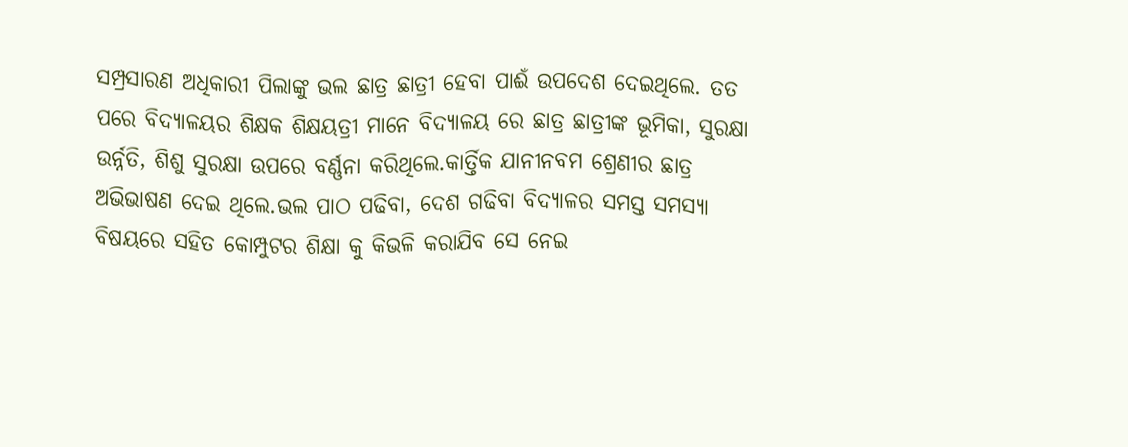ସମ୍ପ୍ରସାରଣ ଅଧିକାରୀ ପିଲାଙ୍କୁ ଭଲ ଛାତ୍ର ଛାତ୍ରୀ ହେବା ପାଈଁ ଉପଦେଶ ଦେଇଥିଲେ. ତତ ପରେ ବିଦ୍ୟାଳୟର ଶିକ୍ଷକ ଶିକ୍ଷୟତ୍ରୀ ମାନେ ବିଦ୍ୟାଳୟ ରେ ଛାତ୍ର ଛାତ୍ରୀଙ୍କ ଭୂମିକା, ସୁରକ୍ଷା ଉର୍ନ୍ନତି, ଶିଶୁ ସୁରକ୍ଷା ଉପରେ ବର୍ଣ୍ଣନା କରିଥିଲେ.କାର୍ତ୍ତିକ ଯାନୀନବମ ଶ୍ରେଣୀର ଛାତ୍ର ଅଭିଭାଷଣ ଦେଇ ଥିଲେ.ଭଲ ପାଠ ପଢିବା, ଦେଶ ଗଢିବା ବିଦ୍ୟାଳର ସମସ୍ତ ସମସ୍ୟା ବିଷୟରେ ସହିତ କୋମ୍ପୁଟର ଶିକ୍ଷା କୁ କିଭଳି କରାଯିବ ସେ ନେଇ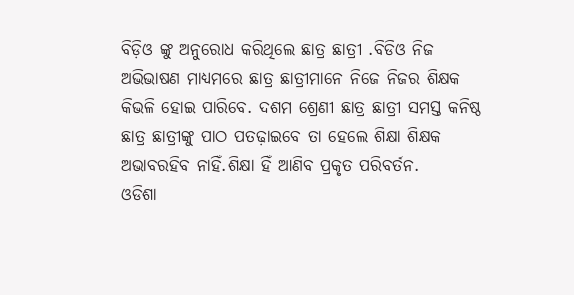ବିଡ଼ିଓ ଙ୍କୁ ଅନୁରୋଧ କରିଥିଲେ ଛାତ୍ର ଛାତ୍ରୀ .ବିଡିଓ ନିଜ ଅଭିଭାଷଣ ମାଧ୍ୟମରେ ଛାତ୍ର ଛାତ୍ରୀମାନେ ନିଜେ ନିଜର ଶିକ୍ଷକ କିଭଳି ହୋଇ ପାରିବେ. ଦଶମ ଶ୍ରେଣୀ ଛାତ୍ର ଛାତ୍ରୀ ସମସ୍ତ କନିଷ୍ଠ ଛାତ୍ର ଛାତ୍ରୀଙ୍କୁ ପାଠ ପତଢ଼ାଇବେ ତା ହେଲେ ଶିକ୍ଷା ଶିକ୍ଷକ ଅଭାବରହିବ ନାହିଁ.ଶିକ୍ଷା ହିଁ ଆଣିବ ପ୍ରକୃତ ପରିବର୍ତନ.
ଓଡିଶା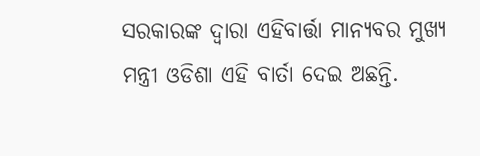ସରକାରଙ୍କ ଦ୍ୱାରା ଏହିବାର୍ତ୍ତା ମାନ୍ୟବର ମୁଖ୍ୟ ମନ୍ତ୍ରୀ ଓଡିଶା ଏହି ବାର୍ତା ଦେଇ ଅଛନ୍ତି.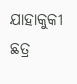ଯାହାକୁକୀ ଛତ୍ର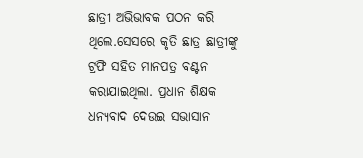ଛାତ୍ରୀ ଅଭିଭାବକ ପଠନ କରି ଥିଲେ.ସେସରେ କୃତି ଛାତ୍ର ଛାତ୍ରୀଙ୍କୁ ଟ୍ରଫି ସହିତ ମାନପତ୍ର ବଣ୍ଟନ କରାଯାଇଥିଲା. ପ୍ରଧାନ ଶିକ୍ଷକ ଧନ୍ୟବାଦ ଦେଉଇ ସଭାସାନ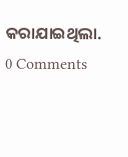କରାଯାଇଥିଲା.
0 Comments